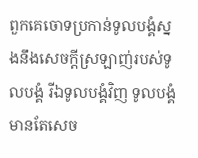ពួកគេចោទប្រកាន់ទូលបង្គំស្នងនឹងសេចក្ដីស្រឡាញ់របស់ទូលបង្គំ រីឯទូលបង្គំវិញ ទូលបង្គំមានតែសេច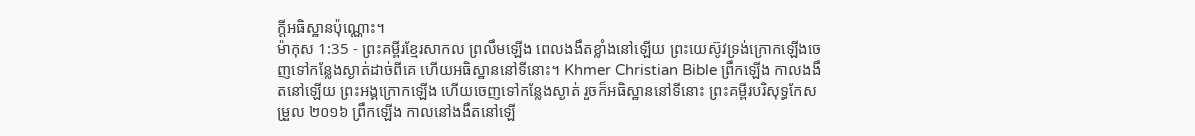ក្ដីអធិស្ឋានប៉ុណ្ណោះ។
ម៉ាកុស 1:35 - ព្រះគម្ពីរខ្មែរសាកល ព្រលឹមឡើង ពេលងងឹតខ្លាំងនៅឡើយ ព្រះយេស៊ូវទ្រង់ក្រោកឡើងចេញទៅកន្លែងស្ងាត់ដាច់ពីគេ ហើយអធិស្ឋាននៅទីនោះ។ Khmer Christian Bible ពឹ្រកឡើង កាលងងឹតនៅឡើយ ព្រះអង្គក្រោកឡើង ហើយចេញទៅកន្លែងស្ងាត់ រួចក៏អធិស្ឋាននៅទីនោះ ព្រះគម្ពីរបរិសុទ្ធកែសម្រួល ២០១៦ ព្រឹកឡើង កាលនៅងងឹតនៅឡើ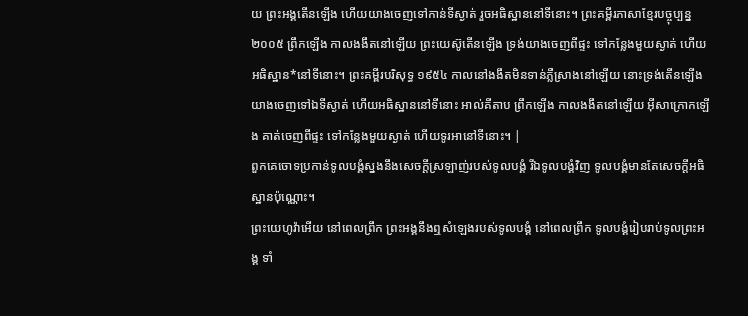យ ព្រះអង្គតើនឡើង ហើយយាងចេញទៅកាន់ទីស្ងាត់ រួចអធិស្ឋាននៅទីនោះ។ ព្រះគម្ពីរភាសាខ្មែរបច្ចុប្បន្ន ២០០៥ ព្រឹកឡើង កាលងងឹតនៅឡើយ ព្រះយេស៊ូតើនឡើង ទ្រង់យាងចេញពីផ្ទះ ទៅកន្លែងមួយស្ងាត់ ហើយអធិស្ឋាន*នៅទីនោះ។ ព្រះគម្ពីរបរិសុទ្ធ ១៩៥៤ កាលនៅងងឹតមិនទាន់ភ្លឺស្រាងនៅឡើយ នោះទ្រង់តើនឡើងយាងចេញទៅឯទីស្ងាត់ ហើយអធិស្ឋាននៅទីនោះ អាល់គីតាប ព្រឹកឡើង កាលងងឹតនៅឡើយ អ៊ីសាក្រោកឡើង គាត់ចេញពីផ្ទះ ទៅកន្លែងមួយស្ងាត់ ហើយទូរអានៅទីនោះ។ |
ពួកគេចោទប្រកាន់ទូលបង្គំស្នងនឹងសេចក្ដីស្រឡាញ់របស់ទូលបង្គំ រីឯទូលបង្គំវិញ ទូលបង្គំមានតែសេចក្ដីអធិស្ឋានប៉ុណ្ណោះ។
ព្រះយេហូវ៉ាអើយ នៅពេលព្រឹក ព្រះអង្គនឹងឮសំឡេងរបស់ទូលបង្គំ នៅពេលព្រឹក ទូលបង្គំរៀបរាប់ទូលព្រះអង្គ ទាំ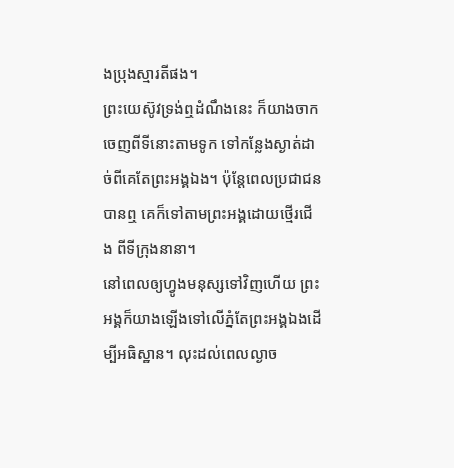ងប្រុងស្មារតីផង។
ព្រះយេស៊ូវទ្រង់ឮដំណឹងនេះ ក៏យាងចាកចេញពីទីនោះតាមទូក ទៅកន្លែងស្ងាត់ដាច់ពីគេតែព្រះអង្គឯង។ ប៉ុន្តែពេលប្រជាជនបានឮ គេក៏ទៅតាមព្រះអង្គដោយថ្មើរជើង ពីទីក្រុងនានា។
នៅពេលឲ្យហ្វូងមនុស្សទៅវិញហើយ ព្រះអង្គក៏យាងឡើងទៅលើភ្នំតែព្រះអង្គឯងដើម្បីអធិស្ឋាន។ លុះដល់ពេលល្ងាច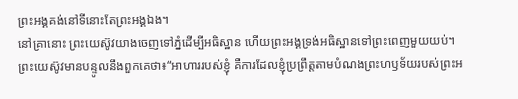ព្រះអង្គគង់នៅទីនោះតែព្រះអង្គឯង។
នៅគ្រានោះ ព្រះយេស៊ូវយាងចេញទៅភ្នំដើម្បីអធិស្ឋាន ហើយព្រះអង្គទ្រង់អធិស្ឋានទៅព្រះពេញមួយយប់។
ព្រះយេស៊ូវមានបន្ទូលនឹងពួកគេថា៖“អាហាររបស់ខ្ញុំ គឺការដែលខ្ញុំប្រព្រឹត្តតាមបំណងព្រះហឫទ័យរបស់ព្រះអ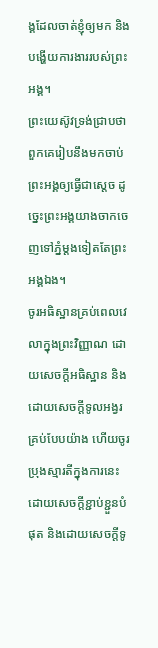ង្គដែលចាត់ខ្ញុំឲ្យមក និងបង្ហើយការងាររបស់ព្រះអង្គ។
ព្រះយេស៊ូវទ្រង់ជ្រាបថា ពួកគេរៀបនឹងមកចាប់ព្រះអង្គឲ្យធ្វើជាស្ដេច ដូច្នេះព្រះអង្គយាងចាកចេញទៅភ្នំម្ដងទៀតតែព្រះអង្គឯង។
ចូរអធិស្ឋានគ្រប់ពេលវេលាក្នុងព្រះវិញ្ញាណ ដោយសេចក្ដីអធិស្ឋាន និងដោយសេចក្ដីទូលអង្វរគ្រប់បែបយ៉ាង ហើយចូរប្រុងស្មារតីក្នុងការនេះដោយសេចក្ដីខ្ជាប់ខ្ជួនបំផុត និងដោយសេចក្ដីទូ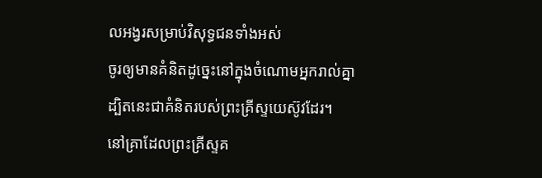លអង្វរសម្រាប់វិសុទ្ធជនទាំងអស់
ចូរឲ្យមានគំនិតដូច្នេះនៅក្នុងចំណោមអ្នករាល់គ្នា ដ្បិតនេះជាគំនិតរបស់ព្រះគ្រីស្ទយេស៊ូវដែរ។
នៅគ្រាដែលព្រះគ្រីស្ទគ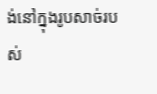ង់នៅក្នុងរូបសាច់របស់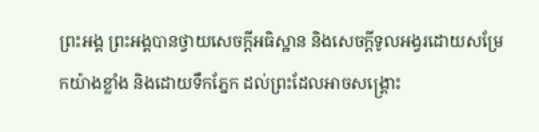ព្រះអង្គ ព្រះអង្គបានថ្វាយសេចក្ដីអធិស្ឋាន និងសេចក្ដីទូលអង្វរដោយសម្រែកយ៉ាងខ្លាំង និងដោយទឹកភ្នែក ដល់ព្រះដែលអាចសង្គ្រោះ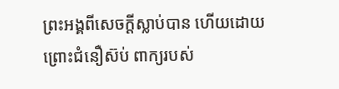ព្រះអង្គពីសេចក្ដីស្លាប់បាន ហើយដោយព្រោះជំនឿស៊ប់ ពាក្យរបស់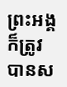ព្រះអង្គក៏ត្រូវបានស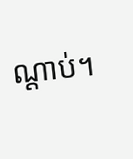ណ្ដាប់។